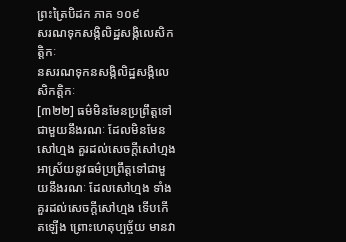ព្រះត្រៃបិដក ភាគ ១០៩
សរណទុកសង្កិលិដ្ឋសង្កិលេសិកត្តិកៈ
នសរណទុកនសង្កិលិដ្ឋសង្កិលេសិកត្តិកៈ
[៣២២] ធម៌មិនមែនប្រព្រឹត្តទៅជាមួយនឹងរណៈ ដែលមិនមែនសៅហ្មង គួរដល់សេចក្តីសៅហ្មង អាស្រ័យនូវធម៌ប្រព្រឹត្តទៅជាមួយនឹងរណៈ ដែលសៅហ្មង ទាំងគួរដល់សេចក្តីសៅហ្មង ទើបកើតឡើង ព្រោះហេតុប្បច្ច័យ មានវា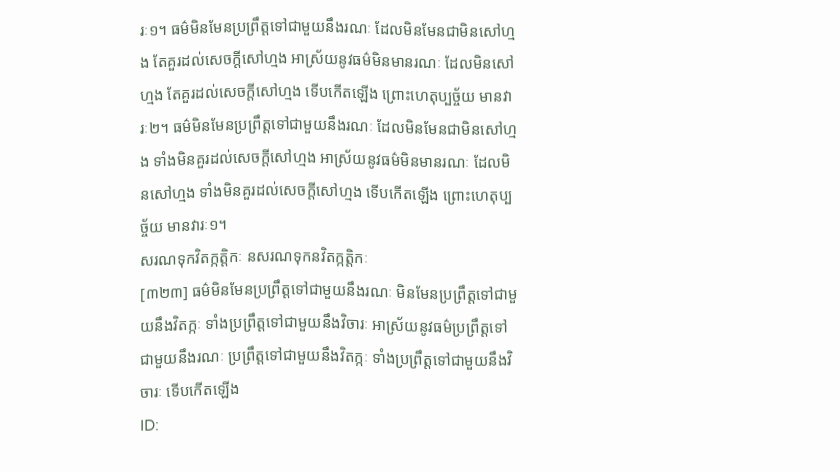រៈ១។ ធម៌មិនមែនប្រព្រឹត្តទៅជាមួយនឹងរណៈ ដែលមិនមែនជាមិនសៅហ្មង តែគួរដល់សេចក្តីសៅហ្មង អាស្រ័យនូវធម៌មិនមានរណៈ ដែលមិនសៅហ្មង តែគួរដល់សេចក្តីសៅហ្មង ទើបកើតឡើង ព្រោះហេតុប្បច្ច័យ មានវារៈ២។ ធម៌មិនមែនប្រព្រឹត្តទៅជាមួយនឹងរណៈ ដែលមិនមែនជាមិនសៅហ្មង ទាំងមិនគួរដល់សេចក្តីសៅហ្មង អាស្រ័យនូវធម៌មិនមានរណៈ ដែលមិនសៅហ្មង ទាំងមិនគួរដល់សេចក្តីសៅហ្មង ទើបកើតឡើង ព្រោះហេតុប្បច្ច័យ មានវារៈ១។
សរណទុកវិតក្កត្តិកៈ នសរណទុកនវិតក្កត្តិកៈ
[៣២៣] ធម៌មិនមែនប្រព្រឹត្តទៅជាមួយនឹងរណៈ មិនមែនប្រព្រឹត្តទៅជាមួយនឹងវិតក្កៈ ទាំងប្រព្រឹត្តទៅជាមួយនឹងវិចារៈ អាស្រ័យនូវធម៌ប្រព្រឹត្តទៅជាមួយនឹងរណៈ ប្រព្រឹត្តទៅជាមួយនឹងវិតក្កៈ ទាំងប្រព្រឹត្តទៅជាមួយនឹងវិចារៈ ទើបកើតឡើង
ID: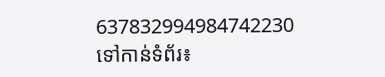637832994984742230
ទៅកាន់ទំព័រ៖